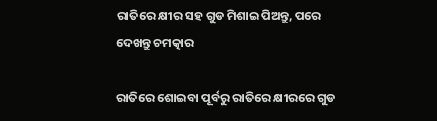ରାତିରେ କ୍ଷୀର ସହ ଗୁଡ ମିଶାଇ ପିଅନ୍ତୁ, ପରେ ଦେଖନ୍ତୁ ଚମତ୍କାର

ରାତିରେ ଶୋଇବା ପୂର୍ବରୁ ରାତିରେ କ୍ଷୀରରେ ଗୁଡ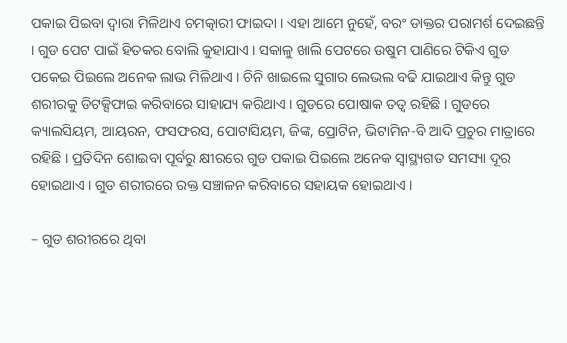ପକାଇ ପିଇବା ଦ୍ଵାରା ମିଳିଥାଏ ଚମତ୍କାରୀ ଫାଇଦା । ଏହା ଆମେ ନୁହେଁ, ବରଂ ଡାକ୍ତର ପରାମର୍ଶ ଦେଇଛନ୍ତି । ଗୁଡ ପେଟ ପାଇଁ ହିତକର ବୋଲି କୁହାଯାଏ । ସକାଳୁ ଖାଲି ପେଟରେ ଉଷୁମ ପାଣିରେ ଟିକିଏ ଗୁଡ ପକେଇ ପିଇଲେ ଅନେକ ଲାଭ ମିଳିଥାଏ । ଚିନି ଖାଇଲେ ସୁଗାର ଲେଭଲ ବଢି ଯାଇଥାଏ କିନ୍ତୁ ଗୁଡ ଶରୀରକୁ ଡିଟକ୍ସିଫାଇ କରିବାରେ ସାହାଯ୍ୟ କରିଥାଏ । ଗୁଡରେ ପୋଷାକ ତତ୍ୱ ରହିଛି । ଗୁଡରେ କ୍ୟାଲସିୟମ, ଆୟରନ, ଫସଫରସ, ପୋଟାସିୟମ, ଜିଙ୍କ, ପ୍ରୋଟିନ, ଭିଟାମିନ-ବି ଆଦି ପ୍ରଚୁର ମାତ୍ରାରେ ରହିଛି । ପ୍ରତିଦିନ ଶୋଇବା ପୂର୍ବରୁ କ୍ଷୀରରେ ଗୁଡ ପକାଇ ପିଇଲେ ଅନେକ ସ୍ୱାସ୍ଥ୍ୟଗତ ସମସ୍ୟା ଦୂର ହୋଇଥାଏ । ଗୁଡ ଶରୀରରେ ରକ୍ତ ସଞ୍ଚାଳନ କରିବାରେ ସହାୟକ ହୋଇଥାଏ ।

– ଗୁଡ ଶରୀରରେ ଥିବା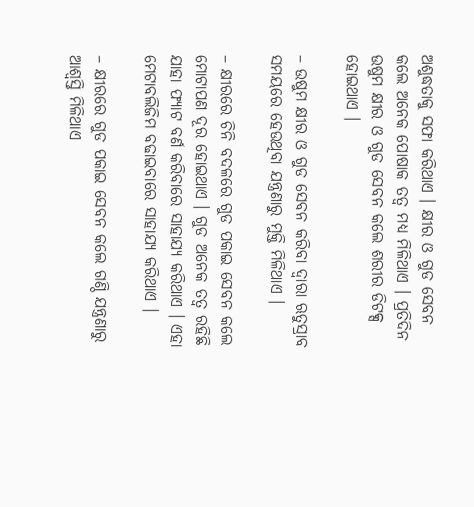ଅଶୁଦ୍ଧତାକୁ ସଫା କରିଥାଏ । କ୍ଷୀର ଓ ଗୁଡ ସେବନ କଲେ ଅନେକ ପୋଷାକ ତତ୍ୱ ମଧ୍ୟ ମିଳିଥାଏ । ପ୍ରତିଦିନ ଉଷୁମ କ୍ଷୀର ଓ ଗୁଡ ସେବନ କଲେ ଶରୀର ଡିଟକ୍ସ ହୋଇଥାଏ ।

– ଉଷୁମ କ୍ଷୀର ଓ ଗୁଡ ସେବନ କରିବା ଦ୍ୱାରା ଋତୁସ୍ରାବ ସମୟରେ ହେଉଥିବା ଯନ୍ତ୍ରଣାରୁ ମୁକ୍ତି ମିଳିଥାଏ ।

– କ୍ଷୀରରେ ଚିନି ବଦଳରେ ଗୁଡ ପକାଇ ସେବନ କଲେ ମୋଟାପଣ ଦୂର ହୋଇଥାଏ । ଗୁଡ ଅନେକ ତତ୍ୱ ରହିଛି ଯାହା ଫ୍ୟାଟ ବର୍ଣ କରିବାରେ ସାହାଯ୍ୟ କରିଥାଏ । ଏହା ମେଟାବଲିଜିମ ବଢାଇବାରେ ସାହାଯ୍ୟ କରିଥାଏ ।

– କ୍ଷୀରରେ ଗୁଡ ପକାଇ ସେବନ କଲେ ଗଣ୍ଠି ଯନ୍ତ୍ରଣାରୁ ଆଶ୍ୱସ୍ତି ମିଳିଥାଏ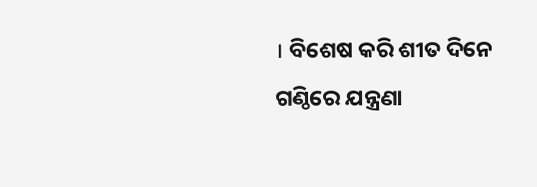। ବିଶେଷ କରି ଶୀତ ଦିନେ ଗଣ୍ଠିରେ ଯନ୍ତ୍ରଣା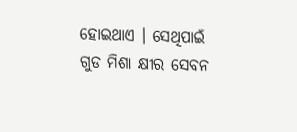ହୋଇଥାଏ । ସେଥିପାଇଁ ଗୁଡ ମିଶା କ୍ଷୀର ସେବନ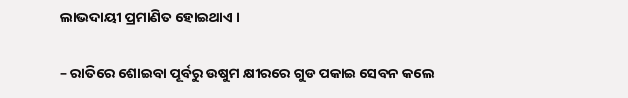ଲାଭଦାୟୀ ପ୍ରମାଣିତ ହୋଇଥାଏ ।

– ରାତିରେ ଶୋଇବା ପୂର୍ବରୁ ଉଷୁମ କ୍ଷୀରରେ ଗୁଡ ପକାଇ ସେବନ କଲେ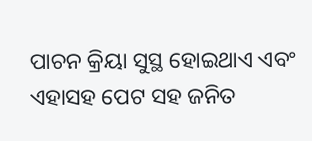ପାଚନ କ୍ରିୟା ସୁସ୍ଥ ହୋଇଥାଏ ଏବଂ ଏହାସହ ପେଟ ସହ ଜନିତ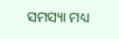ସମସ୍ୟା ମଧ୍ୟ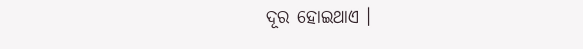ଦୂର ହୋଇଥାଏ ।